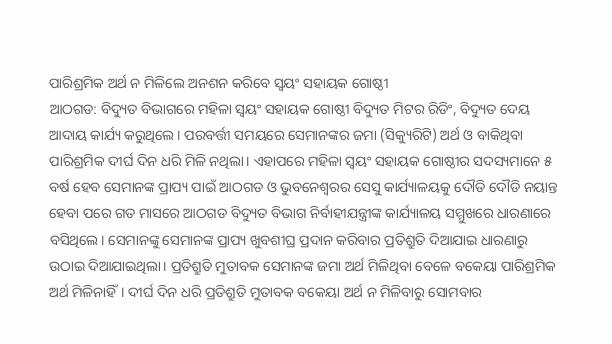ପାରିଶ୍ରମିକ ଅର୍ଥ ନ ମିଳିଲେ ଅନଶନ କରିବେ ସ୍ୱୟଂ ସହାୟକ ଗୋଷ୍ଠୀ
ଆଠଗଡ: ବିଦ୍ୟୁତ ବିଭାଗରେ ମହିଳା ସ୍ୱୟଂ ସହାୟକ ଗୋଷ୍ଠୀ ବିଦ୍ୟୁତ ମିଟର ରିଡିଂ, ବିଦ୍ୟୁତ ଦେୟ ଆଦାୟ କାର୍ଯ୍ୟ କରୁଥିଲେ। ପରବର୍ତ୍ତୀ ସମୟରେ ସେମାନଙ୍କର ଜମା (ସିକ୍ୟୁରିଟି) ଅର୍ଥ ଓ ବାକିଥିବା ପାରିଶ୍ରମିକ ଦୀର୍ଘ ଦିନ ଧରି ମିଳି ନଥିଲା। ଏହାପରେ ମହିଳା ସ୍ୱୟଂ ସହାୟକ ଗୋଷ୍ଠୀର ସଦସ୍ୟମାନେ ୫ ବର୍ଷ ହେବ ସେମାନଙ୍କ ପ୍ରାପ୍ୟ ପାଇଁ ଆଠଗଡ ଓ ଭୁବନେଶ୍ୱରର ସେସୁ କାର୍ଯ୍ୟାଳୟକୁ ଦୌଡି ଦୌଡି ନୟାନ୍ତ ହେବା ପରେ ଗତ ମାସରେ ଆଠଗଡ ବିଦ୍ୟୁତ ବିଭାଗ ନିର୍ବାହୀଯନ୍ତ୍ରୀଙ୍କ କାର୍ଯ୍ୟାଳୟ ସମ୍ମୁଖରେ ଧାରଣାରେ ବସିଥିଲେ। ସେମାନଙ୍କୁ ସେମାନଙ୍କ ପ୍ରାପ୍ୟ ଖୁବଶୀଘ୍ର ପ୍ରଦାନ କରିବାର ପ୍ରତିଶ୍ରୁତି ଦିଆଯାଇ ଧାରଣାରୁ ଉଠାଇ ଦିଆଯାଇଥିଲା। ପ୍ରତିଶ୍ରୁତି ମୁତାବକ ସେମାନଙ୍କ ଜମା ଅର୍ଥ ମିଳିଥିବା ବେଳେ ବକେୟା ପାରିଶ୍ରମିକ ଅର୍ଥ ମିଳିନାହିଁ। ଦୀର୍ଘ ଦିନ ଧରି ପ୍ରତିଶ୍ରୁତି ମୁତାବକ ବକେୟା ଅର୍ଥ ନ ମିଳିବାରୁ ସୋମବାର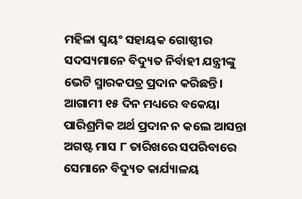ମହିଳା ସ୍ୱୟଂ ସହାୟକ ଗୋଷ୍ଠୀର ସଦସ୍ୟମାନେ ବିଦ୍ୟୁତ ନିର୍ବାହୀ ଯନ୍ତ୍ରୀଙ୍କୁ ଭେଟି ସ୍ମାରକପତ୍ର ପ୍ରଦାନ କରିଛନ୍ତି। ଆଗାମୀ ୧୫ ଦିନ ମଧ୍ୟରେ ବକେୟା ପାରିଶ୍ରମିକ ଅର୍ଥ ପ୍ରଦାନ ନ କଲେ ଆସନ୍ତା ଅଗଷ୍ଟ ମାସ ୮ ତାରିଖରେ ସପରିବାରେ ସେମାନେ ବିଦ୍ୟୁତ କାର୍ଯ୍ୟାଳୟ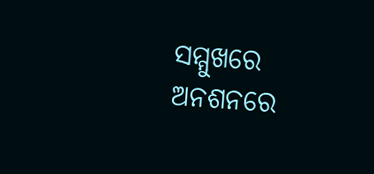ସମ୍ମୁଖରେ ଅନଶନରେ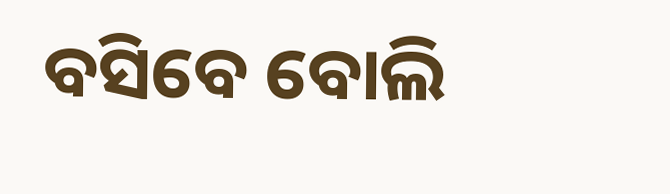ବସିବେ ବୋଲି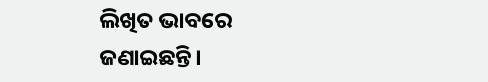ଲିଖିତ ଭାବରେ ଜଣାଇଛନ୍ତି।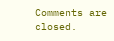Comments are closed.